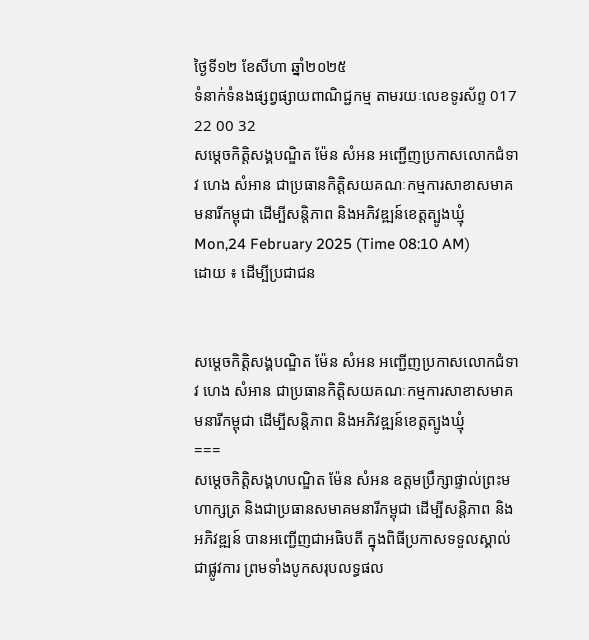ថ្ងៃទី១២ ខែសីហា ឆ្នាំ២០២៥
ទំនាក់ទំនងផ្សព្វផ្សាយពាណិជ្ជកម្ម តាមរយៈលេខទូរស័ព្ទ 017 22 00 32
សម្តេចកិត្តិសង្គបណ្ឌិត ម៉ែន សំអន អញ្ជើញប្រកាសលោកជំទាវ ហេង សំអាន ជាប្រធានកិត្តិសយគណៈកម្មការសាខាសមាគមនារីកម្ពុជា ដើម្បីសន្តិភាព និងអភិវឌ្ឍន៍ខេត្តត្បូងឃ្មុំ
Mon,24 February 2025 (Time 08:10 AM)
ដោយ ៖ ដើម្បីប្រជាជន


សម្តេចកិត្តិសង្គបណ្ឌិត ម៉ែន សំអន អញ្ជើញប្រកាសលោកជំទាវ ហេង សំអាន ជាប្រធានកិត្តិសយគណៈកម្មការសាខាសមាគមនារីកម្ពុជា ដើម្បីសន្តិភាព និងអភិវឌ្ឍន៍ខេត្តត្បូងឃ្មុំ
===
សម្តេចកិត្តិសង្គហបណ្ឌិត ម៉ែន សំអន ឧត្តមប្រឹក្សាផ្ទាល់ព្រះមហាក្សត្រ និងជាប្រធានសមាគមនារីកម្ពុជា ដើម្បីសន្តិភាព និងអភិវឌ្ឍន៍ បានអញ្ជើញជាអធិបតី ក្នុងពិធីប្រកាសទទួលស្គាល់ជាផ្លូវការ ព្រមទាំងបូកសរុបលទ្ធផល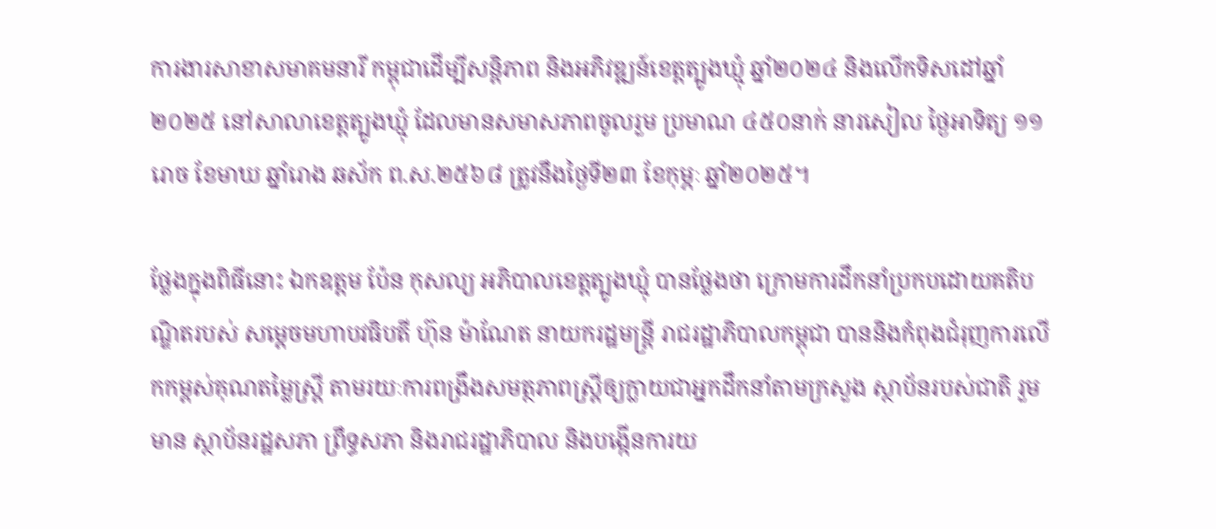ការងារសាខាសមាគមនារី កម្ពុជាដើម្បីសន្តិភាព និងអភិវឌ្ឍន៍ខេត្តត្បូងឃ្មុំ ឆ្នាំ២០២៤ និងលើកទិសដៅឆ្នាំ២០២៥ នៅសាលាខេត្តត្បូងឃ្មុំ ដែលមានសមាសភាពចូលរួម ប្រមាណ ៤៥០នាក់ នារសៀល ថ្ងៃអាទិត្យ ១១រោច ខែមាឃ ឆ្នាំរោង ឆស័ក ព.ស.២៥៦៨ ត្រូវនឹងថ្ងៃទី២៣ ខែកុម្ភៈ ឆ្នាំ២០២៥។

ថ្លែងក្នុងពិធីនោះ ឯកឧត្តម ប៉ែន កុសល្យ អភិបាលខេត្តត្បូងឃ្មុំ បានថ្លែងថា ក្រោមការដឹកនាំប្រកបដោយគតិបណ្ឌិតរបស់ សម្តេចមហាបវធិបតី ហ៊ុន ម៉ាណែត នាយករដ្ឋមន្ត្រី រាជរដ្ឋាភិបាលកម្ពុជា បាននិងកំពុងជំរុញការលើកកម្ពស់គុណតម្លៃស្ត្រី តាមរយៈការពង្រឹងសមត្ថភាពស្ត្រីឲ្យក្លាយជាអ្នកដឹកនាំតាមក្រសួង ស្ថាប័នរបស់ជាតិ រួមមាន ស្ថាប័នរដ្ឋសភា ព្រឹទ្ធសភា និងរាជរដ្ឋាភិបាល និងបង្កើនការយ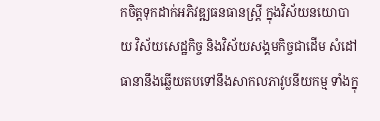កចិត្តទុកដាក់អភិវឌ្ឍធនធានស្ត្រី ក្នុងវិស័យនយោបាយ វិស័យសេដ្ឋកិច្ច និងវិស័យសង្គមកិច្ចជាដើម សំដៅធានានឹងឆ្លើយតបទៅនឹងសាកលភាវូបនីយកម្ម ទាំងក្នុ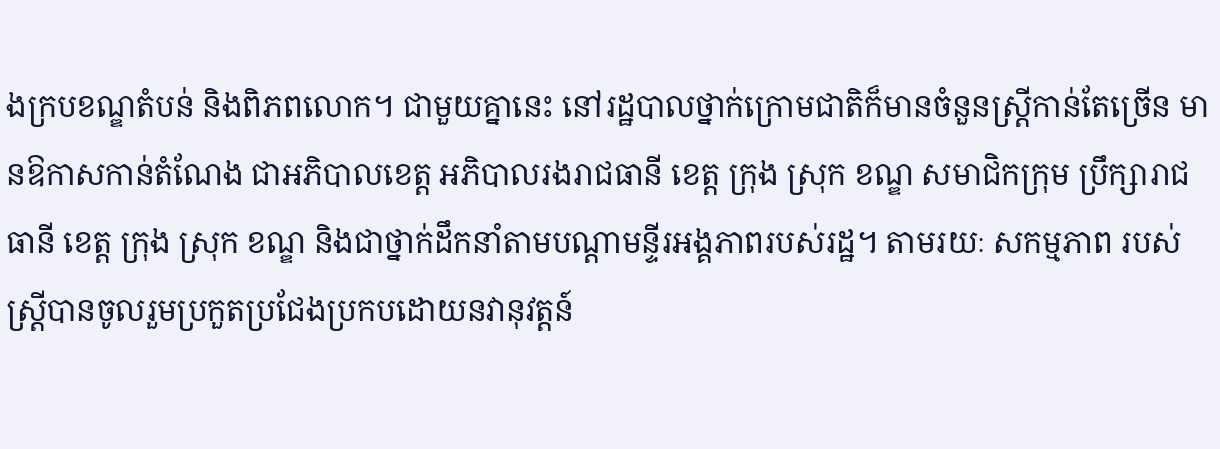ងក្របខណ្ឌតំបន់ និងពិភពលោក។ ជាមួយគ្នានេះ នៅរដ្ឋបាលថ្នាក់ក្រោមជាតិក៏មានចំនួនស្ត្រីកាន់តែច្រើន មានឱកាសកាន់តំណែង ជាអភិបាលខេត្ត អភិបាលរងរាជធានី ខេត្ត ក្រុង ស្រុក ខណ្ឌ សមាជិកក្រុម ប្រឹក្សារាជធានី ខេត្ត ក្រុង ស្រុក ខណ្ឌ និងជាថ្នាក់ដឹកនាំតាមបណ្តាមន្ទីរអង្គភាពរបស់រដ្ឋ។ តាមរយៈ សកម្មភាព របស់ស្ត្រីបានចូលរួមប្រកួតប្រជែងប្រកបដោយនវានុវត្តន៍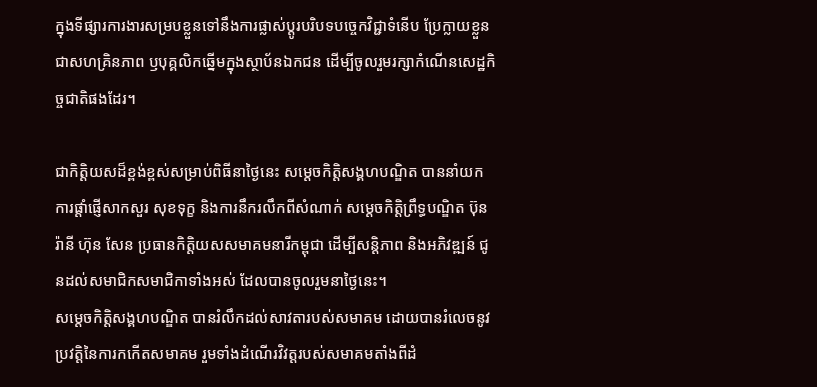ក្នុងទីផ្សារការងារសម្របខ្លួនទៅនឹងការផ្លាស់ប្តូរបរិបទបច្ចេកវិជ្ជាទំនើប ប្រែក្លាយខ្លួនជាសហគ្រិនភាព ឫបុគ្គលិកឆ្នើមក្នុងស្ថាប័នឯកជន ដើម្បីចូលរួមរក្សាកំណើនសេដ្ឋកិច្ចជាតិផងដែរ។

ជាកិត្តិយសដ៏ខ្ពង់ខ្ពស់សម្រាប់ពិធីនាថ្ងៃនេះ សម្តេចកិត្តិសង្គហបណ្ឌិត បាននាំយកការផ្តាំផ្ញើសាកសួរ សុខទុក្ខ និងការនឹករលឹកពីសំណាក់ សម្តេចកិត្តិព្រឹទ្ធបណ្ឌិត ប៊ុន រ៉ានី ហ៊ុន សែន ប្រធានកិត្តិយសសមាគមនារីកម្ពុជា ដើម្បីសន្តិភាព និងអភិវឌ្ឍន៍ ជូនដល់សមាជិកសមាជិកាទាំងអស់ ដែលបានចូលរួមនាថ្ងៃនេះ។
សម្តេចកិត្តិសង្គហបណ្ឌិត បានរំលឹកដល់សាវតារបស់សមាគម ដោយបានរំលេចនូវប្រវត្តិនៃការកកើតសមាគម រួមទាំងដំណើរវិវត្តរបស់សមាគមតាំងពីដំ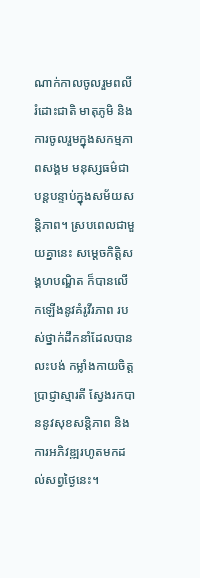ណាក់កាលចូលរួមពលី រំដោះជាតិ មាតុភូមិ និងការចូលរួមក្នុងសកម្មភាពសង្គម មនុស្សធម៌ជាបន្តបន្ទាប់ក្នុងសម័យសន្តិភាព។ ស្របពេលជាមួយគ្នានេះ សម្តេចកិត្តិសង្គហបណ្ឌិត ក៏បានលើកឡើងនូវគំរូវីរភាព របស់ថ្នាក់ដឹកនាំដែលបានលះបង់ កម្លាំងកាយចិត្ត ប្រាជ្ញាស្មារតី ស្វែងរកបាននូវសុខសន្តិភាព និងការអភិវឌ្ឍរហូតមកដល់សព្វថ្ងៃនេះ។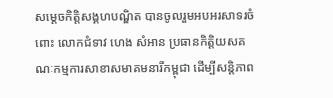សម្តេចកិត្តិសង្គហបណ្ឌិត បានចូលរួមអបអរសាទរចំពោះ លោកជំទាវ ហេង សំអាន ប្រធានកិត្តិយសគណៈកម្មការសាខាសមាគមនារីកម្ពុជា ដើម្បីសន្តិភាព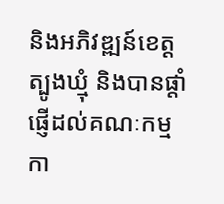និងអភិវឌ្ឍន៍ខេត្តត្បូងឃ្មុំ និងបានផ្តាំផ្ញើដល់គណៈកម្មកា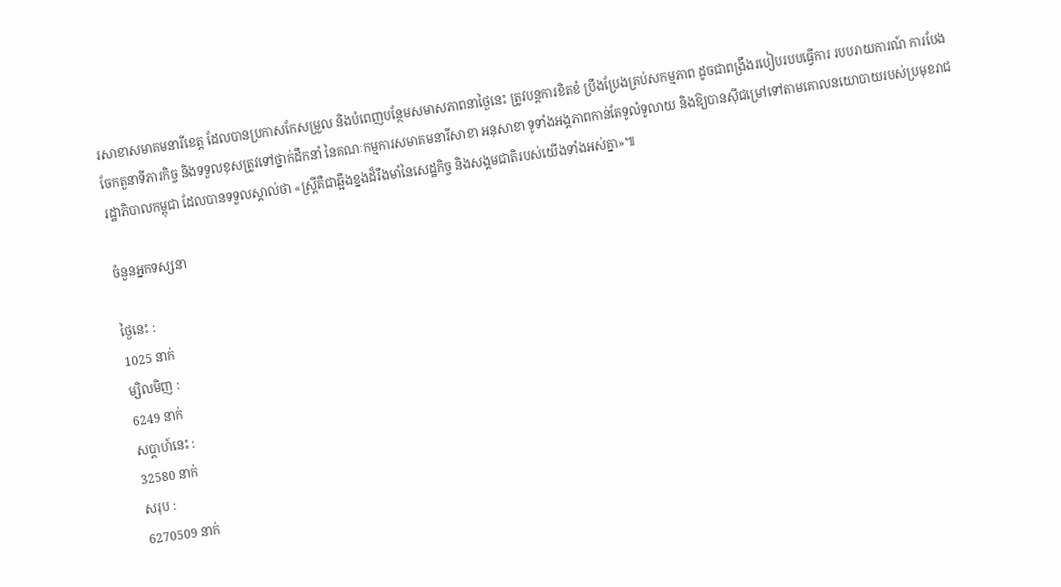រសាខាសមាគមនារីខេត្ត ដែលបានប្រកាសកែសម្រួល និងបំពេញបន្ថែមសមាសភាពនាថ្ងៃនេះ ត្រូវបន្តការខិតខំ ប្រឹងប្រែងគ្រប់សកម្មភាព ដូចជាពង្រឹងរបៀបរបបធ្វើការ របបរាយការណ៍ ការបែងចែកតួនាទីភារកិច្ច និងទទួលខុសត្រូវទៅថ្នាក់ដឹកនាំ នៃគណៈកម្មការសមាគមនារីសាខា អនុសាខា ទូទាំងអង្គភាពកាន់តែទូលំទូលាយ និងឱ្យបានស៊ីជម្រៅទៅតាមគោលនយោបាយរបស់ប្រមុខរាជរដ្ឋាភិបាលកម្ពុជា ដែលបានទទួលស្គាល់ថា «ស្ត្រីគឺជាឆ្អឹងខ្នងដ៏រឹងមាំនៃសេដ្ឋកិច្ច និងសង្គមជាតិរបស់យើងទាំងអស់គ្នា»៕

ចំនួនអ្នកទស្សនា

ថ្ងៃនេះ :
1025 នាក់
ម្សិលមិញ :
6249 នាក់
សប្តាហ៍នេះ :
32580 នាក់
សរុប :
6270509 នាក់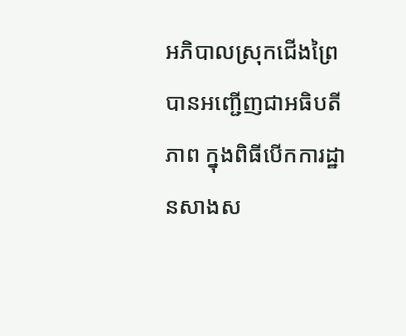អភិបាលស្រុកជើងព្រៃ បានអញ្ជើញជាអធិបតីភាព ក្នុងពិធីបើកការដ្ឋានសាងស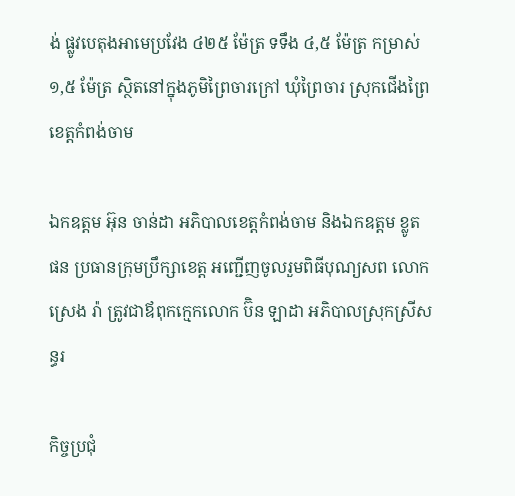ង់ ផ្លូវបេតុងអាមេប្រវែង ៤២៥ ម៉ែត្រ ទទឹង ៤,៥ ម៉ែត្រ កម្រាស់ ១,៥ ម៉ែត្រ ស្ថិតនៅក្នុងភូមិព្រៃចារក្រៅ ឃុំព្រៃចារ ស្រុកជើងព្រៃ ខេត្តកំពង់ចាម

ឯកឧត្តម អ៊ុន ចាន់ដា អភិបាលខេត្តកំពង់ចាម និងឯកឧត្តម ខ្លូត ផន ប្រធានក្រុមប្រឹក្សាខេត្ត អញ្ជើញចូលរួមពិធីបុណ្យសព លោក ស្រេង រ៉ា ត្រូវជាឪពុកក្មេកលោក ប៊ិន ឡាដា អភិបាលស្រុកស្រីសន្ធរ

កិច្ចប្រជុំ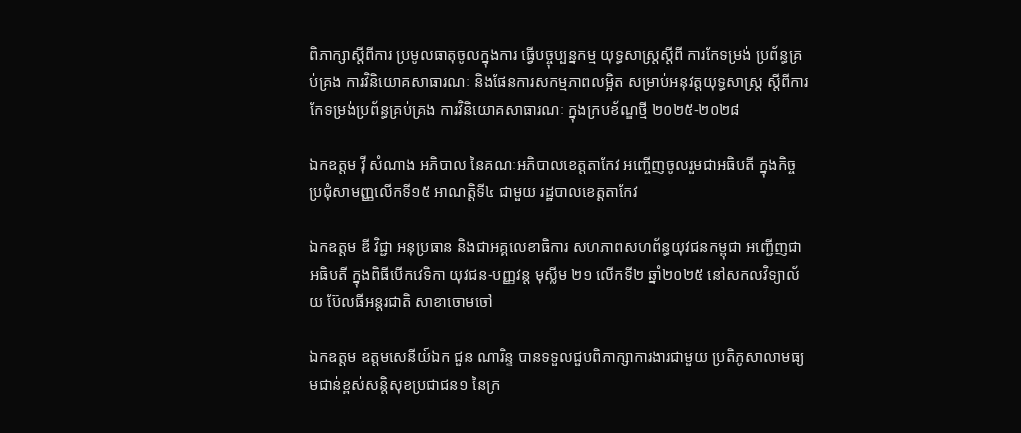ពិភាក្សាស្តីពីការ ប្រមូលធាតុចូលក្នុងការ ធ្វើបច្ចុប្បន្នកម្ម យុទ្ធសាស្រ្តស្តីពី ការកែទម្រង់ ប្រព័ន្ធគ្រប់គ្រង ការវិនិយោគសាធារណៈ និងផែនការសកម្មភាពលម្អិត សម្រាប់អនុវត្តយុទ្ធសាស្ត្រ ស្តីពីការ កែទម្រង់ប្រព័ន្ធគ្រប់គ្រង ការវិនិយោគសាធារណៈ ក្នុងក្របខ័ណ្ឌថ្មី ២០២៥-២០២៨

ឯកឧត្តម វ៉ី សំណាង អភិបាល នៃគណៈអភិបាលខេត្តតាកែវ អញ្ចើញចូលរួមជាអធិបតី ក្នុងកិច្ចប្រជុំសាមញ្ញលើកទី១៥ អាណត្តិទី៤ ជាមួយ រដ្ឋបាលខេត្តតាកែវ

ឯកឧត្តម ឌី វិជ្ជា អនុប្រធាន និងជាអគ្គលេខាធិការ សហភាពសហព័ន្ធយុវជនកម្ពុជា អញ្ជើញជាអធិបតី ក្នុងពិធីបើកវេទិកា យុវជន-បញ្ញវន្ដ មុស្លីម ២១ លើកទី២ ឆ្នាំ២០២៥ នៅសកលវិទ្យាល័យ ប៊ែលធីអន្តរជាតិ សាខាចោមចៅ

ឯកឧត្តម ឧត្តមសេនីយ៍ឯក ជួន ណារិន្ទ បានទទួលជួបពិភាក្សាការងារជាមួយ ប្រតិភូសាលាមធ្យមជាន់ខ្ពស់សន្តិសុខប្រជាជន១ នៃក្រ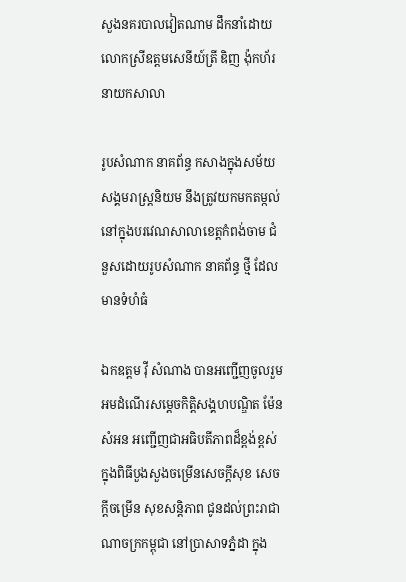សួងនគរបាលវៀតណាម ដឹកនាំដោយលោកស្រីឧត្តមសេនីយ៍ត្រី ឌិញ ង៉ុកហ័រ នាយកសាលា

រូបសំណាក នាគព័ន្ធ កសាងក្នុងសម័យសង្គមរាស្ត្រនិយម នឹងត្រូវយកមកតម្កល់ នៅក្នុងបរវេណសាលាខេត្តកំពង់ចាម ជំនួសដោយរូបសំណាក នាគព័ន្ធ ថ្មី ដែលមានទំហំធំ

ឯកឧត្តម វ៉ី សំណាង បានអញ្ជើញចូលរួមអមដំណើរសម្ដេចកិត្តិសង្គហបណ្ឌិត ម៉ែន សំអន អញ្ជើញជាអធិបតីភាពដ៏ខ្ពង់ខ្ពស់ ក្នុងពិធីបួងសួងចម្រើនសេចក្ដីសុខ សេចក្តីចម្រើន សុខសន្តិភាព ជូនដល់ព្រះរាជាណាចក្រកម្ពុជា នៅប្រាសាទភ្នំដា ក្នុង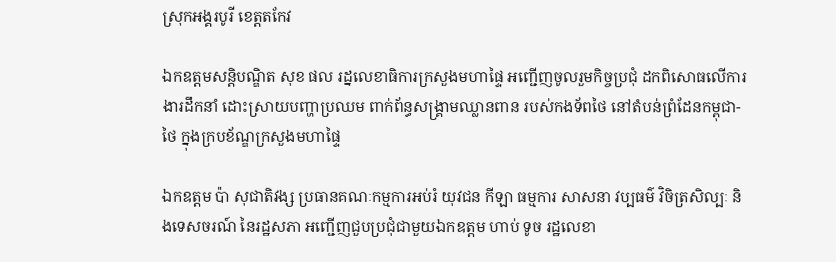ស្រុកអង្គរបូរី ខេត្តតកែវ

ឯកឧត្ដមសន្តិបណ្ឌិត សុខ ផល រដ្នលេខាធិការក្រសួងមហាផ្ទៃ អញ្ជើញចូលរួមកិច្ចប្រជុំ ដកពិសោធលើការងារដឹកនាំ ដោះស្រាយបញ្ហាប្រឈម ពាក់ព័ន្ធសង្គ្រាមឈ្លានពាន របស់កងទ័ពថៃ នៅតំបន់ព្រំដែនកម្ពុជា-ថៃ ក្នុងក្របខ័ណ្ឌក្រសួងមហាផ្ទៃ

ឯកឧត្តម ប៉ា សុជាតិវង្ស ប្រធានគណៈកម្មការអប់រំ យុវជន កីឡា ធម្មការ សាសនា វប្បធម៌ វិចិត្រសិល្បៈ និងទេសចរណ៍ នៃរដ្ឋសភា អញ្ជើញជួបប្រជុំជាមួយឯកឧត្តម ហាប់ ទូច រដ្ឋលេខា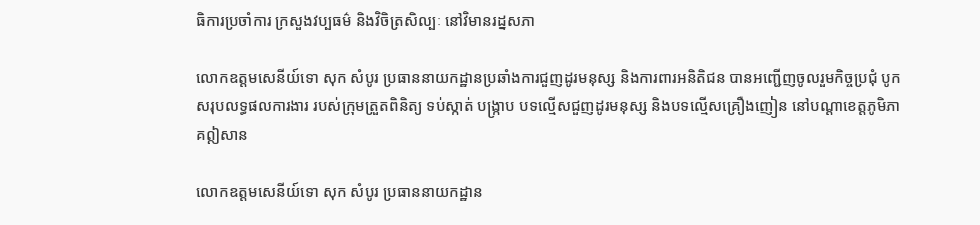ធិការប្រចាំការ ក្រសួងវប្បធម៌ និងវិចិត្រសិល្បៈ នៅវិមានរដ្នសភា

លោកឧត្តមសេនីយ៍ទោ សុក សំបូរ ប្រធាននាយកដ្ឋានប្រឆាំងការជួញដូរមនុស្ស និងការពារអនិតិជន បានអញ្ជើញចូលរួមកិច្ចប្រជុំ បូកសរុបលទ្ធផលការងារ របស់ក្រុមត្រួតពិនិត្យ ទប់ស្កាត់ បង្ក្រាប បទល្មើសជួញដូរមនុស្ស និងបទល្មើសគ្រឿងញៀន នៅបណ្តាខេត្តភូមិភាគឦសាន

លោកឧត្តមសេនីយ៍ទោ សុក សំបូរ ប្រធាននាយកដ្ឋាន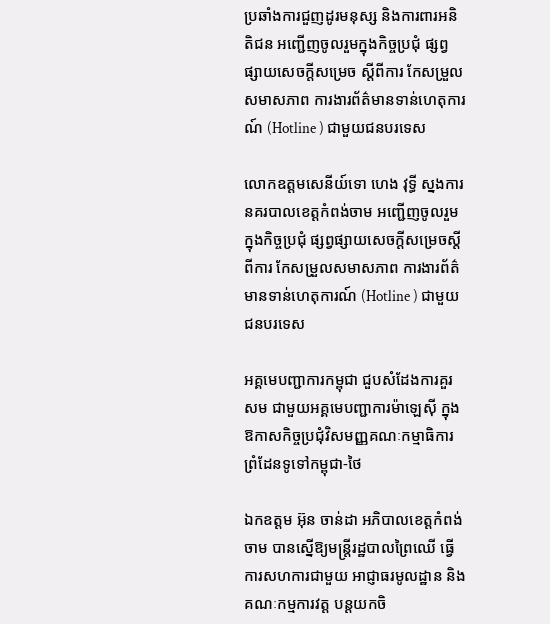ប្រឆាំងការជួញដូរមនុស្ស និងការពារអនិតិជន អញ្ជើញចូលរួមក្នុងកិច្ចប្រជុំ ផ្សព្វផ្សាយសេចក្តីសម្រេច ស្តីពីការ កែសម្រួលសមាសភាព ការងារព័ត៌មានទាន់ហេតុការណ៍ (Hotline ) ជាមួយជនបរទេស

លោកឧត្តមសេនីយ៍ទោ ហេង វុទ្ធី ស្នងការនគរបាលខេត្តកំពង់ចាម អញ្ជើញចូលរួមក្នុងកិច្ចប្រជុំ ផ្សព្វផ្សាយសេចក្តីសម្រេចស្តីពីការ កែសម្រួលសមាសភាព ការងារព័ត៌មានទាន់ហេតុការណ៍ (Hotline ) ជាមួយជនបរទេស

អគ្គមេបញ្ជាការកម្ពុជា ជួបសំដែងការគួរសម ជាមួយអគ្គមេបញ្ជាការម៉ាឡេសុី ក្នុងឱកាសកិច្ចប្រជុំវិសមញ្ញគណៈកម្មាធិការព្រំដែនទូទៅកម្ពុជា-ថៃ

ឯកឧត្តម អ៊ុន ចាន់ដា អភិបាលខេត្តកំពង់ចាម បានស្នើឱ្យមន្ត្រីរដ្ឋបាលព្រៃឈើ ធ្វើការសហការជាមួយ អាជ្ញាធរមូលដ្ឋាន និងគណៈកម្មការវត្ត បន្តយកចិ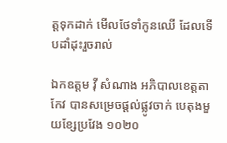ត្តទុកដាក់ មើលថែទាំកូនឈើ ដែលទើបដាំដុះរួចរាល់

ឯកឧត្តម វ៉ី សំណាង អភិបាលខេត្តតាកែវ បានសម្រេចផ្ដល់ផ្លូវចាក់ បេតុងមួយខ្សែប្រវែង ១០២០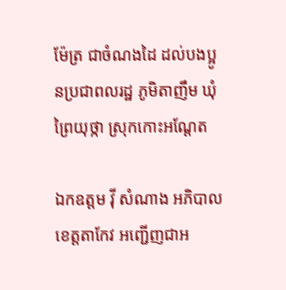ម៉ែត្រ ជាចំណងដៃ ដល់បងប្អូនប្រជាពលរដ្ឋ ភូមិតាញឹម ឃុំព្រៃយុថ្កា ស្រុកកោះអណ្ដែត

ឯកឧត្តម វ៉ី សំណាង អភិបាលខេត្តតាកែវ អញ្ជេីញជាអ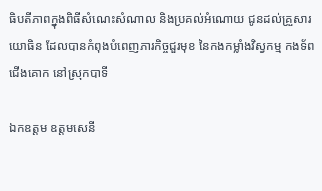ធិបតីភាពក្នុងពិធីសំណេះសំណាល និងប្រគល់អំណោយ ជូនដល់គ្រួសារយោធិន ដែលបានកំពុងបំពេញភារកិច្ចជួរមុខ នៃកងកម្លាំងវិស្វកម្ម កងទ័ពជេីងគោក នៅស្រុកបាទី

ឯកឧត្តម ឧត្តមសេនី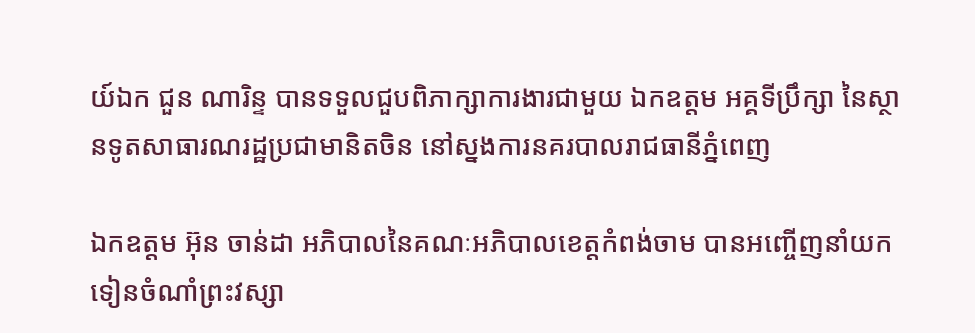យ៍ឯក ជួន ណារិន្ទ បានទទួលជួបពិភាក្សាការងារជាមួយ ឯកឧត្តម អគ្គទីប្រឹក្សា នៃស្ថានទូតសាធារណរដ្ឋប្រជាមានិតចិន នៅស្នងការនគរបាលរាជធានីភ្នំពេញ

ឯកឧត្តម អ៊ុន ចាន់ដា អភិបាលនៃគណៈអភិបាលខេត្តកំពង់ចាម បានអញ្ចើញនាំយកទៀនចំណាំព្រះវស្សា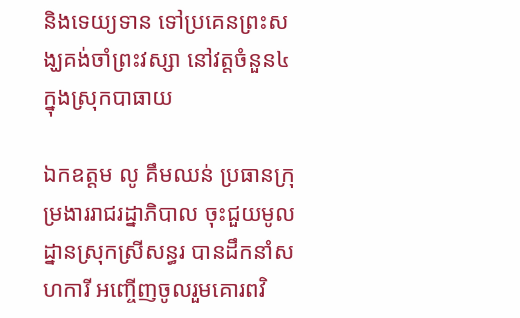និងទេយ្យទាន ទៅប្រគេនព្រះសង្ឃគង់ចាំព្រះវស្សា នៅវត្តចំនួន៤ ក្នុងស្រុកបាធាយ

ឯកឧត្តម លូ គឹមឈន់ ប្រធានក្រុម្រងាររាជរដ្នាភិបាល ចុះជួយមូលដ្នានស្រុកស្រីសន្ធរ បានដឹកនាំសហការី អញ្ចើញចូលរួមគោរពវិ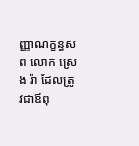ញ្ញាណក្ខន្ធសព លោក ស្រេង រ៉ា ដែលត្រូវជាឪពុ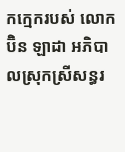កក្មេករបស់ លោក ប៊ិន ឡាដា អភិបាលស្រុកស្រីសន្ធរ